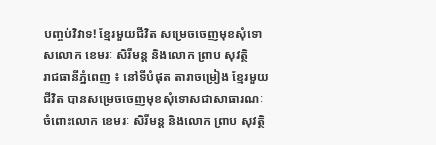បញ្ចប់វិវាទ! ខ្មែរមួយជីវិត សម្រេចចេញមុខសុំទោសលោក ខេមរៈ សិរីមន្ត និងលោក ព្រាប សុវត្ថិ
រាជធានីភ្នំពេញ ៖ នៅទីបំផុត តារាចម្រៀង ខ្មែរមួយជីវិត បានសម្រេចចេញមុខសុំទោសជាសាធារណៈចំពោះលោក ខេមរៈ សិរីមន្ត និងលោក ព្រាប សុវត្ថិ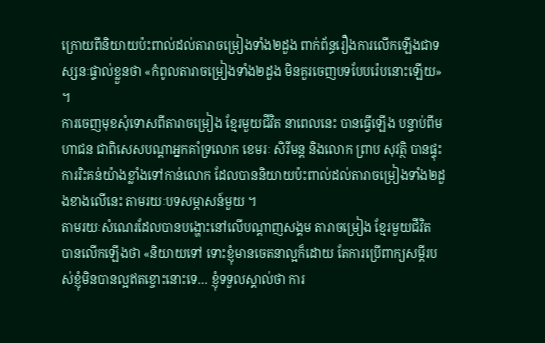ក្រោយពីនិយាយប៉ះពាល់ដល់តារាចម្រៀងទាំង២ដួង ពាក់ព័ន្ធរឿងការលើកឡើងជាទស្សនៈផ្ទាល់ខ្លួនថា «កំពូលតារាចម្រៀងទាំង២ដួង មិនគួរចេញបទបែបរ៉េបនោះឡើយ» ។
ការចេញមុខសុំទោសពីតារាចម្រៀង ខ្មែរមួយជីវិត នាពេលនេះ បានធ្វើឡើង បន្ទាប់ពីមហាជន ជាពិសេសបណ្តាអ្នកគាំទ្រលោក ខេមរៈ សិរីមន្ត និងលោក ព្រាប សុវត្ថិ បានផ្ទុះការរិះគន់យ៉ាងខ្លាំងទៅកាន់លោក ដែលបាននិយាយប៉ះពាល់ដល់តារាចម្រៀងទាំង២ដួងខាងលើនេះ តាមរយៈបទសម្ភាសន៍មួយ ។
តាមរយៈសំណេរដែលបានបង្ហោះនៅលើបណ្តាញសង្គម តារាចម្រៀង ខ្មែរមួយជីវិត បានលើកឡើងថា «និយាយទៅ ទោះខ្ញុំមានចេតនាល្អក៏ដោយ តែការប្រើពាក្យសម្តីរបស់ខ្ញុំមិនបានល្អឥតខ្ចោះនោះទេ… ខ្ញុំទទួលស្គាល់ថា ការ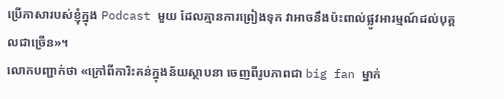ប្រើភាសារបស់ខ្ញុំក្នុង Podcast មួយ ដែលគ្មានការព្រៀងទុក វាអាចនឹងប៉ះពាល់ផ្លូវអារម្មណ៍ដល់បុគ្គលជាច្រើន»។
លោកបញ្ជាក់ថា «ក្រៅពីការិះគន់ក្នុងន័យស្ថាបនា ចេញពីរូបភាពជា big fan ម្នាក់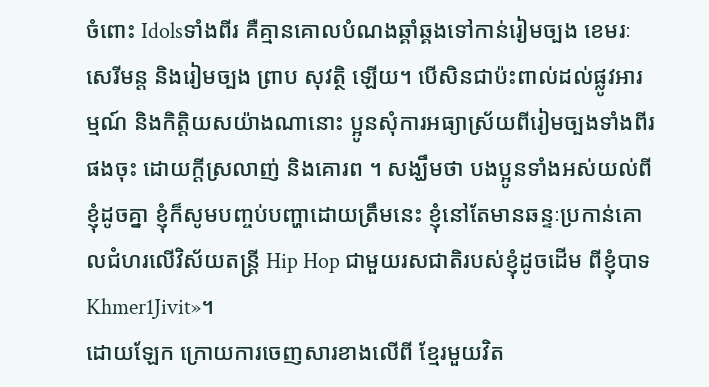ចំពោះ Idolsទាំងពីរ គឺគ្មានគោលបំណងឆ្គាំឆ្គងទៅកាន់រៀមច្បង ខេមរៈ សេរីមន្ត និងរៀមច្បង ព្រាប សុវត្ថិ ឡើយ។ បើសិនជាប៉ះពាល់ដល់ផ្លូវអារម្មណ៍ និងកិត្តិយសយ៉ាងណានោះ ប្អូនសុំការអធ្យាស្រ័យពីរៀមច្បងទាំងពីរផងចុះ ដោយក្តីស្រលាញ់ និងគោរព ។ សង្ឃឹមថា បងប្អូនទាំងអស់យល់ពីខ្ញុំដូចគ្នា ខ្ញុំក៏សូមបញ្ចប់បញ្ហាដោយត្រឹមនេះ ខ្ញុំនៅតែមានឆន្ទៈប្រកាន់គោលជំហរលើវិស័យតន្ត្រី Hip Hop ជាមួយរសជាតិរបស់ខ្ញុំដូចដើម ពីខ្ញុំបាទ Khmer1Jivit»។
ដោយឡែក ក្រោយការចេញសារខាងលើពី ខ្មែរមួយវិត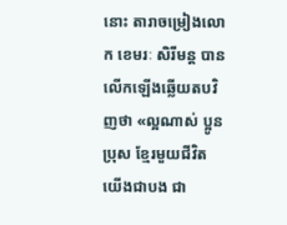នោះ តារាចម្រៀងលោក ខេមរៈ សិរីមន្ត បានលើកឡើងឆ្លើយតបវិញថា «ល្អណាស់ ប្អូនប្រុស ខ្មែរមួយជីវិត យើងជាបង ជា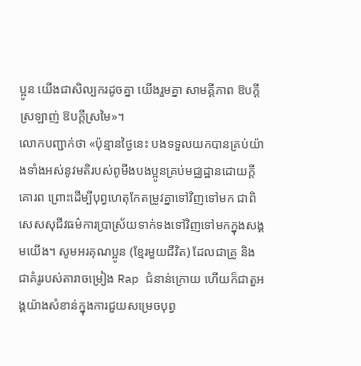ប្អូន យើងជាសិល្បករដូចគ្នា យើងរួមគ្នា សាមគ្គីភាព ឱបក្តីស្រឡាញ់ ឱបក្តីស្រមៃ»។
លោកបញ្ជាក់ថា «ប៉ុន្មានថ្ងៃនេះ បងទទួលយកបានគ្រប់យ៉ាងទាំងអស់នូវមតិរបស់ពូមីងបងប្អូនគ្រប់មជ្ឈដ្ឋានដោយក្តីគោរព ព្រោះដើម្បីបុព្វហេតុកែតម្រូវគ្នាទៅវិញទៅមក ជាពិសេសសុជីវធម៌ការប្រាស្រ័យទាក់ទងទៅវិញទៅមកក្នុងសង្គមយើង។ សូមអរគុណប្អូន (ខ្មែរមួយជីវិត) ដែលជាគ្រូ និងជាគំរូរបស់តារាចម្រៀង Rap ជំនាន់ក្រោយ ហើយក៏ជាតួអង្គយ៉ាងសំខាន់ក្នុងការជួយសម្រេចបុព្វ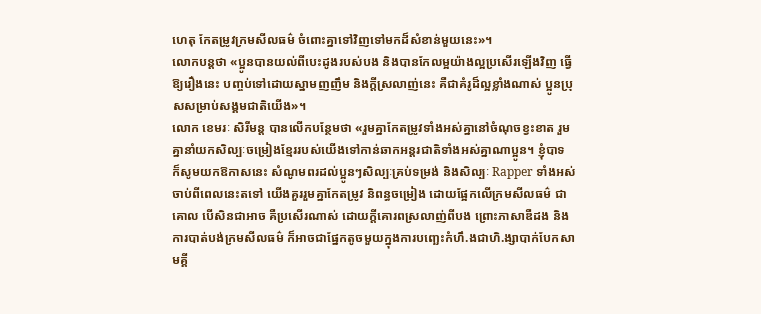ហេតុ កែតម្រូវក្រមសីលធម៌ ចំពោះគ្នាទៅវិញទៅមកដ៏សំខាន់មួយនេះ»។
លោកបន្តថា «ប្អូនបានយល់ពីបេះដូងរបស់បង និងបានកែលម្អយ៉ាងល្អប្រសើរឡើងវិញ ធ្វើឱ្យរឿងនេះ បញ្ចប់ទៅដោយស្នាមញញឹម និងក្តីស្រលាញ់នេះ គឺជាគំរូដ៏ល្អខ្លាំងណាស់ ប្អូនប្រុសសម្រាប់សង្គមជាតិយើង»។
លោក ខេមរៈ សិរីមន្ត បានលើកបន្ថែមថា «រួមគ្នាកែតម្រូវទាំងអស់គ្នានៅចំណុចខ្វះខាត រួមគ្នានាំយកសិល្បៈចម្រៀងខ្មែររបស់យើងទៅកាន់ឆាកអន្តរជាតិទាំងអស់គ្នាណាប្អូន។ ខ្ញុំបាទ ក៏សូមយកឱកាសនេះ សំណូមពរដល់ប្អូនៗសិល្បៈគ្រប់ទម្រង់ និងសិល្បៈ Rapper ទាំងអស់ ចាប់ពីពេលនេះតទៅ យើងគួររួមគ្នាកែតម្រូវ និពន្ធចម្រៀង ដោយផ្អែកលើក្រមសីលធម៌ ជាគោល បើសិនជាអាច គឺប្រសើរណាស់ ដោយក្តីគោរពស្រលាញ់ពីបង ព្រោះភាសាឌឺដង និងការបាត់បង់ក្រមសីលធម៌ ក៏អាចជាផ្នែកតូចមួយក្នុងការបញ្ឆេះកំហឹ.ងជាហិ.ង្សាបាក់បែកសាមគ្គី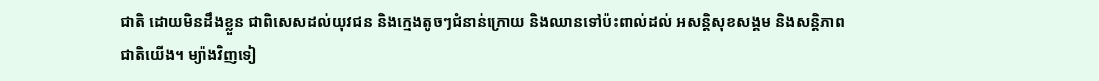ជាតិ ដោយមិនដឹងខ្លួន ជាពិសេសដល់យុវជន និងក្មេងតូចៗជំនាន់ក្រោយ និងឈានទៅប៉ះពាល់ដល់ អសន្តិសុខសង្គម និងសន្តិភាពជាតិយើង។ ម្យ៉ាងវិញទៀ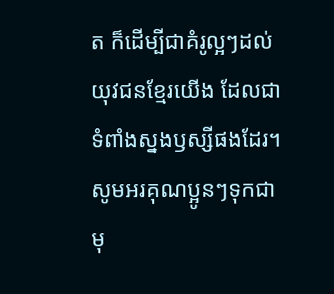ត ក៏ដើម្បីជាគំរូល្អៗដល់យុវជនខ្មែរយើង ដែលជាទំពាំងស្នងឫស្សីផងដែរ។ សូមអរគុណប្អូនៗទុកជាមុ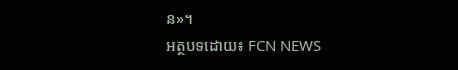ន»។
អត្ថបទដោយ៖ FCN NEWS